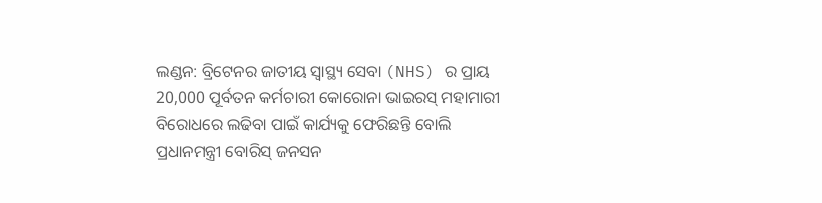ଲଣ୍ଡନ: ବ୍ରିଟେନର ଜାତୀୟ ସ୍ୱାସ୍ଥ୍ୟ ସେବା (NHS) ର ପ୍ରାୟ 20,000 ପୂର୍ବତନ କର୍ମଚାରୀ କୋରୋନା ଭାଇରସ୍ ମହାମାରୀ ବିରୋଧରେ ଲଢିବା ପାଇଁ କାର୍ଯ୍ୟକୁ ଫେରିଛନ୍ତି ବୋଲି ପ୍ରଧାନମନ୍ତ୍ରୀ ବୋରିସ୍ ଜନସନ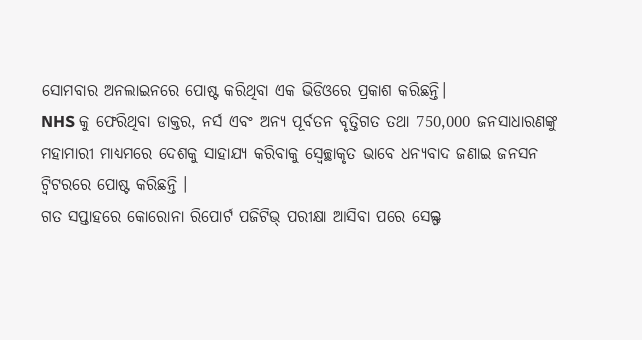ସୋମବାର ଅନଲାଇନରେ ପୋଷ୍ଟ କରିଥିବା ଏକ ଭିଡିଓରେ ପ୍ରକାଶ କରିଛନ୍ତି।
NHS କୁ ଫେରିଥିବା ଡାକ୍ତର, ନର୍ସ ଏବଂ ଅନ୍ୟ ପୂର୍ବତନ ବୃତ୍ତିଗତ ତଥା 750,000 ଜନସାଧାରଣଙ୍କୁ ମହାମାରୀ ମାଧ୍ୟମରେ ଦେଶକୁ ସାହାଯ୍ୟ କରିବାକୁ ସ୍ବେଚ୍ଛାକୃତ ଭାବେ ଧନ୍ୟବାଦ ଜଣାଇ ଜନସନ ଟ୍ୱିଟରରେ ପୋଷ୍ଟ କରିଛନ୍ତି ।
ଗତ ସପ୍ତାହରେ କୋରୋନା ରିପୋର୍ଟ ପଜିଟିଭ୍ ପରୀକ୍ଷା ଆସିବା ପରେ ସେଲ୍ଫ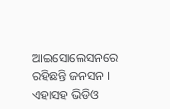ଆଇସୋଲେସନରେ ରହିଛନ୍ତି ଜନସନ । ଏହାସହ ଭିଡିଓ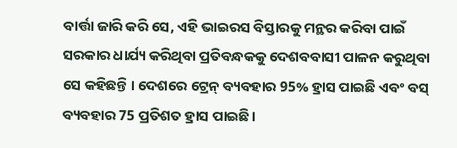ବାର୍ତ୍ତା ଜାରି କରି ସେ, ଏହି ଭାଇରସ ବିସ୍ତାରକୁ ମନ୍ଥର କରିବା ପାଇଁ ସରକାର ଧାର୍ଯ୍ୟ କରିଥିବା ପ୍ରତିବନ୍ଧକକୁ ଦେଶବବାସୀ ପାଳନ କରୁଥିବା ସେ କହିଛନ୍ତି । ଦେଶରେ ଟ୍ରେନ୍ ବ୍ୟବହାର 95% ହ୍ରାସ ପାଇଛି ଏବଂ ବସ୍ ବ୍ୟବହାର 75 ପ୍ରତିଶତ ହ୍ରାସ ପାଇଛି।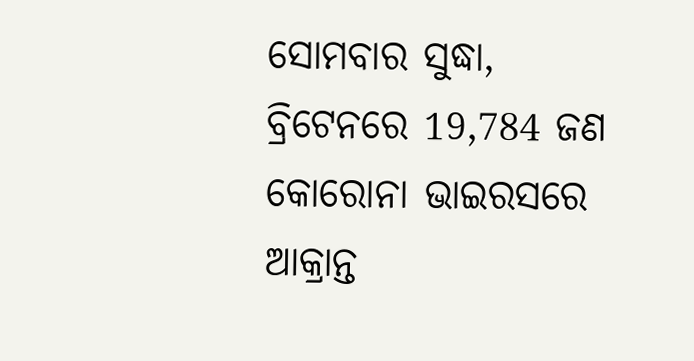ସୋମବାର ସୁଦ୍ଧା, ବ୍ରିଟେନରେ 19,784 ଜଣ କୋରୋନା ଭାଇରସରେ ଆକ୍ରାନ୍ତ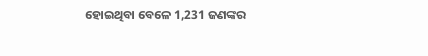ହୋଇଥିବା ବେଳେ 1,231 ଜଣଙ୍କର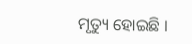ମୃତ୍ୟୁ ହୋଇଛି ।